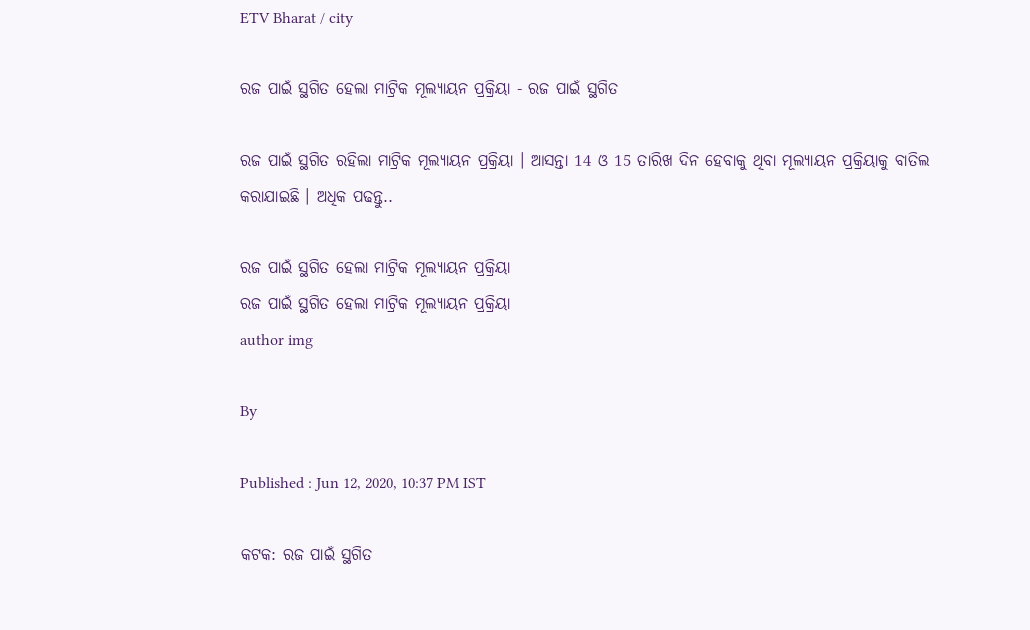ETV Bharat / city

ରଜ ପାଇଁ ସ୍ଥଗିତ ହେଲା ମାଟ୍ରିକ ମୂଲ୍ୟାୟନ ପ୍ରକ୍ରିୟା - ରଜ ପାଇଁ ସ୍ଥଗିତ

ରଜ ପାଇଁ ସ୍ଥଗିତ ରହିଲା ମାଟ୍ରିକ ମୂଲ୍ୟାୟନ ପ୍ରକ୍ରିୟା । ଆସନ୍ତା 14 ଓ 15 ତାରିଖ ଦିନ ହେବାକୁ ଥିବା ମୂଲ୍ୟାୟନ ପ୍ରକ୍ରିୟାକୁ ବାତିଲ କରାଯାଇଛି । ଅଧିକ ପଢନ୍ତୁ..

ରଜ ପାଇଁ ସ୍ଥଗିତ ହେଲା ମାଟ୍ରିକ ମୂଲ୍ୟାୟନ ପ୍ରକ୍ରିୟା
ରଜ ପାଇଁ ସ୍ଥଗିତ ହେଲା ମାଟ୍ରିକ ମୂଲ୍ୟାୟନ ପ୍ରକ୍ରିୟା
author img

By

Published : Jun 12, 2020, 10:37 PM IST

କଟକ: ରଜ ପାଇଁ ସ୍ଥଗିତ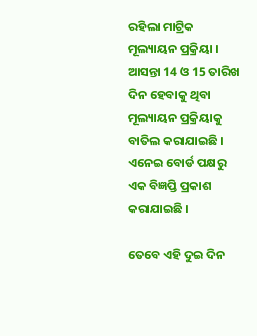ରହିଲା ମାଟ୍ରିକ ମୂଲ୍ୟାୟନ ପ୍ରକ୍ରିୟା । ଆସନ୍ତା 14 ଓ 15 ତାରିଖ ଦିନ ହେବାକୁ ଥିବା ମୂଲ୍ୟାୟନ ପ୍ରକ୍ରିୟାକୁ ବାତିଲ କରାଯାଇଛି । ଏନେଇ ବୋର୍ଡ ପକ୍ଷରୁ ଏକ ବିଜ୍ଞପ୍ତି ପ୍ରକାଶ କରାଯାଇଛି ।

ତେବେ ଏହି ଦୁଇ ଦିନ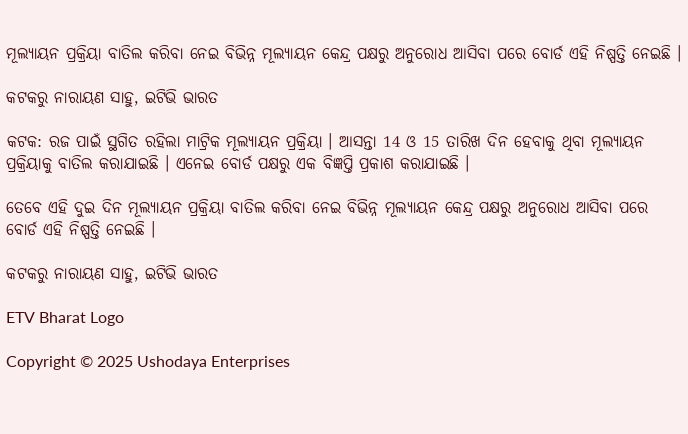ମୂଲ୍ୟାୟନ ପ୍ରକ୍ରିୟା ବାତିଲ କରିବା ନେଇ ବିଭିନ୍ନ ମୂଲ୍ୟାୟନ କେନ୍ଦ୍ର ପକ୍ଷରୁ ଅନୁରୋଧ ଆସିବା ପରେ ବୋର୍ଡ ଏହି ନିଷ୍ପତ୍ତି ନେଇଛି ।

କଟକରୁ ନାରାୟଣ ସାହୁ, ଇଟିଭି ଭାରତ

କଟକ: ରଜ ପାଇଁ ସ୍ଥଗିତ ରହିଲା ମାଟ୍ରିକ ମୂଲ୍ୟାୟନ ପ୍ରକ୍ରିୟା । ଆସନ୍ତା 14 ଓ 15 ତାରିଖ ଦିନ ହେବାକୁ ଥିବା ମୂଲ୍ୟାୟନ ପ୍ରକ୍ରିୟାକୁ ବାତିଲ କରାଯାଇଛି । ଏନେଇ ବୋର୍ଡ ପକ୍ଷରୁ ଏକ ବିଜ୍ଞପ୍ତି ପ୍ରକାଶ କରାଯାଇଛି ।

ତେବେ ଏହି ଦୁଇ ଦିନ ମୂଲ୍ୟାୟନ ପ୍ରକ୍ରିୟା ବାତିଲ କରିବା ନେଇ ବିଭିନ୍ନ ମୂଲ୍ୟାୟନ କେନ୍ଦ୍ର ପକ୍ଷରୁ ଅନୁରୋଧ ଆସିବା ପରେ ବୋର୍ଡ ଏହି ନିଷ୍ପତ୍ତି ନେଇଛି ।

କଟକରୁ ନାରାୟଣ ସାହୁ, ଇଟିଭି ଭାରତ

ETV Bharat Logo

Copyright © 2025 Ushodaya Enterprises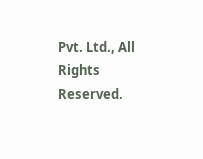Pvt. Ltd., All Rights Reserved.